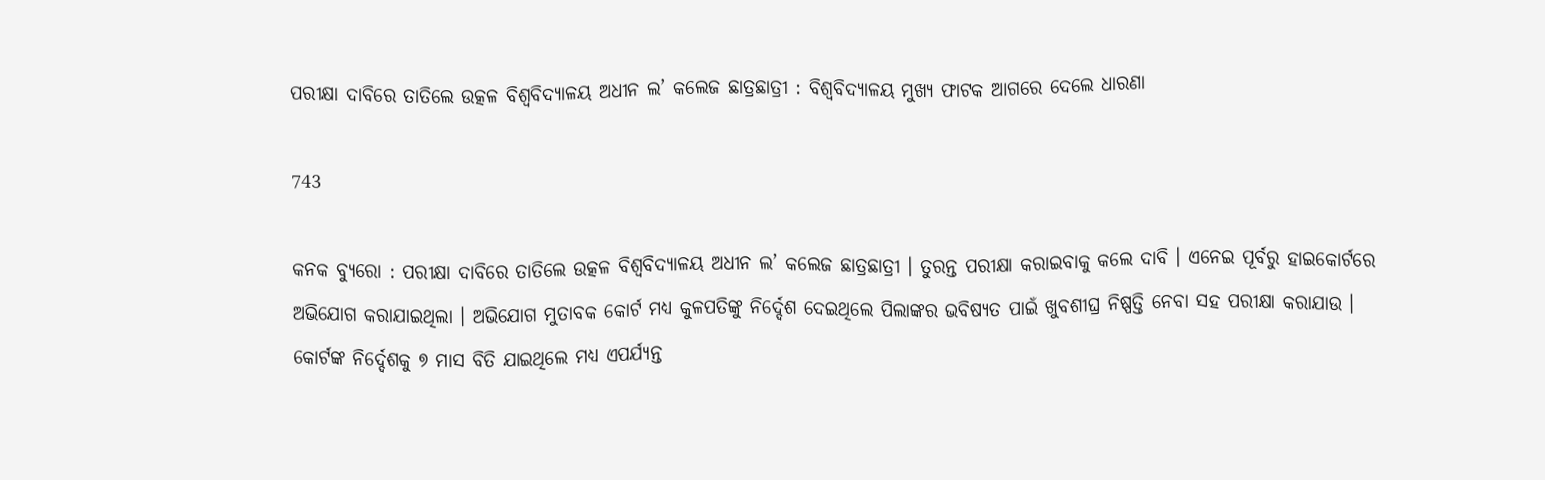ପରୀକ୍ଷା ଦାବିରେ ତାତିଲେ ଉତ୍କଳ ବିଶ୍ୱବିଦ୍ୟାଳୟ ଅଧୀନ ଲ’ କଲେଜ ଛାତ୍ରଛାତ୍ରୀ : ବିଶ୍ୱବିଦ୍ୟାଳୟ ମୁଖ୍ୟ ଫାଟକ ଆଗରେ ଦେଲେ ଧାରଣା

743

କନକ ବ୍ୟୁରୋ : ପରୀକ୍ଷା ଦାବିରେ ତାତିଲେ ଉତ୍କଳ ବିଶ୍ୱବିଦ୍ୟାଳୟ ଅଧୀନ ଲ’ କଲେଜ ଛାତ୍ରଛାତ୍ରୀ । ତୁରନ୍ତ ପରୀକ୍ଷା କରାଇବାକୁ କଲେ ଦାବି । ଏନେଇ ପୂର୍ବରୁ ହାଇକୋର୍ଟରେ ଅଭିଯୋଗ କରାଯାଇଥିଲା । ଅଭିଯୋଗ ମୁତାବକ କୋର୍ଟ ମଧ୍ୟ କୁଳପତିଙ୍କୁ ନିର୍ଦ୍ଦେଶ ଦେଇଥିଲେ ପିଲାଙ୍କର ଭବିଷ୍ୟତ ପାଇଁ ଖୁବଶୀଘ୍ର ନିଷ୍ପତ୍ତି ନେବା ସହ ପରୀକ୍ଷା କରାଯାଉ । କୋର୍ଟଙ୍କ ନିର୍ଦ୍ଦେଶକୁ ୭ ମାସ ବିତି ଯାଇଥିଲେ ମଧ୍ୟ ଏପର୍ଯ୍ୟନ୍ତ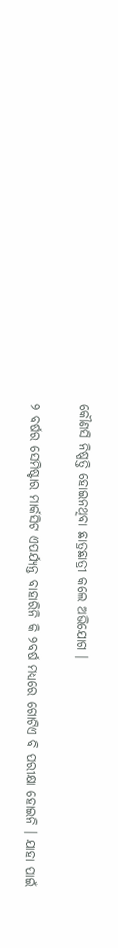କୌଣସି ନିଷ୍ପତ୍ତି ହୋଇନଥିବା ଛାତ୍ରଛାତ୍ରୀ କଲେ ଅଭିଯୋଗ ।

୨ ବର୍ଷର ସେମିଷ୍ଟାର ମାର୍କସିଟ ଏପର୍ଯ୍ୟନ୍ତ ବାହାରିନି କି ୨ବର୍ଷ ମଧ୍ୟରେ ଗୋଟିଏ ବି ପରୀକ୍ଷା ହୋଇନି । ଯାହା ପାଇଁ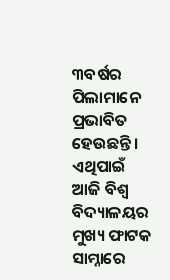୩ବର୍ଷର ପିଲାମାନେ ପ୍ରଭାବିତ ହେଉଛନ୍ତି । ଏଥିପାଇଁ ଆଜି ବିଶ୍ୱ ବିଦ୍ୟାଳୟର ମୁଖ୍ୟ ଫାଟକ ସାମ୍ନାରେ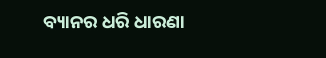ବ୍ୟାନର ଧରି ଧାରଣା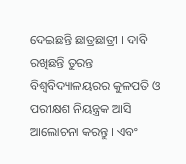ଦେଇଛନ୍ତି ଛାତ୍ରଛାତ୍ରୀ । ଦାବି ରଖିଛନ୍ତି ତୁରନ୍ତ ବିଶ୍ୱବିଦ୍ୟାଳୟରର କୁଳପତି ଓ ପରୀକ୍ଷଶ ନିୟନ୍ତ୍ରକ ଆସି ଆଲୋଚନା କରନ୍ତୁ । ଏବଂ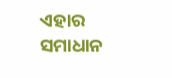ଏହାର ସମାଧାନ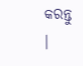କରନ୍ତୁ ।